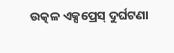ଉତ୍କଳ ଏକ୍ସପ୍ରେସ୍ ଦୁର୍ଘଟଣା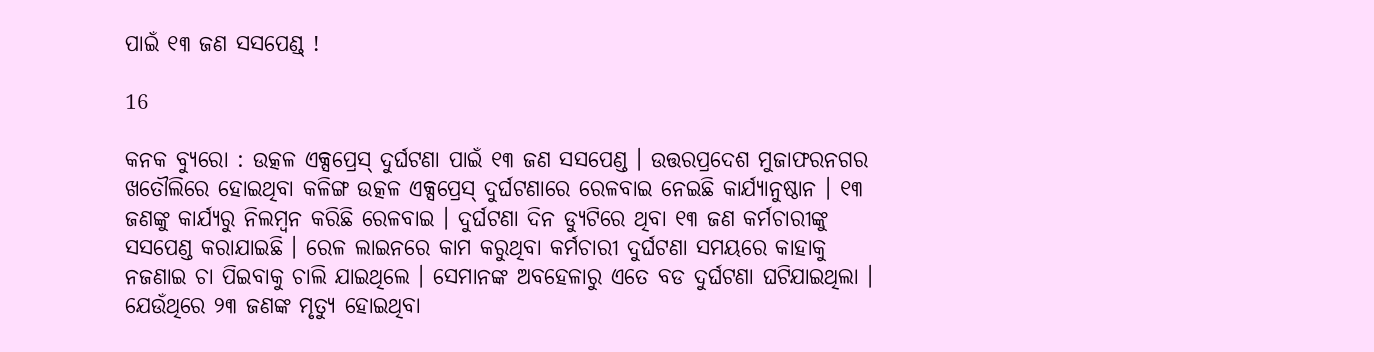ପାଇଁ ୧୩ ଜଣ ସସପେଣ୍ଡ୍ !

16

କନକ ବ୍ୟୁରୋ : ଉତ୍କଳ ଏକ୍ସପ୍ରେସ୍ ଦୁର୍ଘଟଣା ପାଇଁ ୧୩ ଜଣ ସସପେଣ୍ଡ । ଉତ୍ତରପ୍ରଦେଶ ମୁଜାଫରନଗର ଖତୌଲିରେ ହୋଇଥିବା କଳିଙ୍ଗ ଉତ୍କଳ ଏକ୍ସପ୍ରେସ୍ ଦୁର୍ଘଟଣାରେ ରେଳବାଇ ନେଇଛି କାର୍ଯ୍ୟାନୁଷ୍ଠାନ । ୧୩ ଜଣଙ୍କୁ କାର୍ଯ୍ୟରୁ ନିଲମ୍ବନ କରିଛି ରେଳବାଇ । ଦୁର୍ଘଟଣା ଦିନ ଡ୍ୟୁଟିରେ ଥିବା ୧୩ ଜଣ କର୍ମଚାରୀଙ୍କୁ ସସପେଣ୍ଡ କରାଯାଇଛି । ରେଳ ଲାଇନରେ କାମ କରୁଥିବା କର୍ମଚାରୀ ଦୁର୍ଘଟଣା ସମୟରେ କାହାକୁ ନଜଣାଇ ଚା ପିଇବାକୁ ଚାଲି ଯାଇଥିଲେ । ସେମାନଙ୍କ ଅବହେଳାରୁ ଏତେ ବଡ ଦୁର୍ଘଟଣା ଘଟିଯାଇଥିଲା । ଯେଉଁଥିରେ ୨୩ ଜଣଙ୍କ ମୃତ୍ୟୁ ହୋଇଥିବା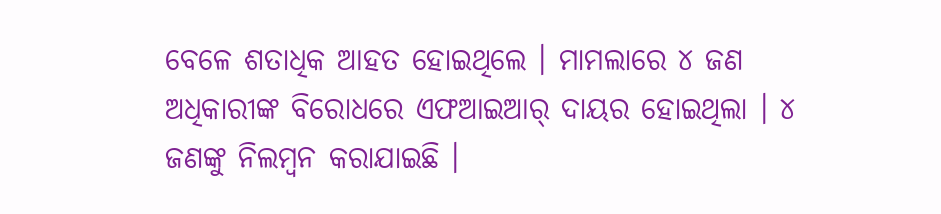ବେଳେ ଶତାଧିକ ଆହତ ହୋଇଥିଲେ । ମାମଲାରେ ୪ ଜଣ ଅଧିକାରୀଙ୍କ ବିରୋଧରେ ଏଫଆଇଆର୍ ଦାୟର ହୋଇଥିଲା । ୪ ଜଣଙ୍କୁ ନିଲମ୍ବନ କରାଯାଇଛି ।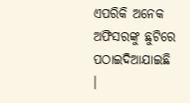ଏପରିକି ଅନେକ ଅଫିସରଙ୍କୁ ଛୁଟିରେ ପଠାଇଦିଆଯାଇଛି ।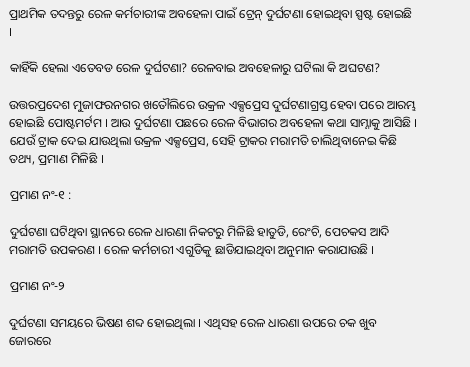ପ୍ରାଥମିକ ତଦନ୍ତରୁ ରେଳ କର୍ମଚାରୀଙ୍କ ଅବହେଳା ପାଇଁ ଟ୍ରେନ୍ ଦୁର୍ଘଟଣା ହୋଇଥିବା ସ୍ପଷ୍ଟ ହୋଇଛି ।

କାହିଁକି ହେଲା ଏତେବଡ ରେଳ ଦୁର୍ଘଟଣା? ରେଳବାଇ ଅବହେଳାରୁ ଘଟିଲା କି ଅଘଟଣ?

ଉତ୍ତରପ୍ରଦେଶ ମୁଜାଫରନଗର ଖତୌଲିରେ ଉକ୍ରଳ ଏକ୍ସପ୍ରେସ ଦୁର୍ଘଟଣାଗ୍ରସ୍ତ ହେବା ପରେ ଆରମ୍ଭ ହୋଇଛି ପୋଷ୍ଟମର୍ଟମ । ଆଉ ଦୁର୍ଘଟଣା ପଛରେ ରେଳ ବିଭାଗର ଅବହେଳା କଥା ସାମ୍ନାକୁ ଆସିଛି । ଯେଉଁ ଟ୍ରାକ ଦେଇ ଯାଉଥିଲା ଉକ୍ରଳ ଏକ୍ସପ୍ରେସ, ସେହି ଟ୍ରାକର ମରାମତି ଚାଲିଥିବାନେଇ କିଛି ତଥ୍ୟ, ପ୍ରମାଣ ମିଳିଛି ।

ପ୍ରମାଣ ନଂ-୧ :

ଦୁର୍ଘଟଣା ଘଟିଥିବା ସ୍ଥାନରେ ରେଳ ଧାରଣା ନିକଟରୁ ମିଳିଛି ହାତୁଡି, ରେଂଚି, ପେଚକସ ଆଦି ମରାମତି ଉପକରଣ । ରେଳ କର୍ମଚାରୀ ଏଗୁଡିକୁ ଛାଡିଯାଇଥିବା ଅନୁମାନ କରାଯାଉଛି ।

ପ୍ରମାଣ ନଂ-୨

ଦୁର୍ଘଟଣା ସମୟରେ ଭିଷଣ ଶବ୍ଦ ହୋଇଥିଲା । ଏଥିସହ ରେଳ ଧାରଣା ଉପରେ ଚକ ଖୁବ ଜୋରରେ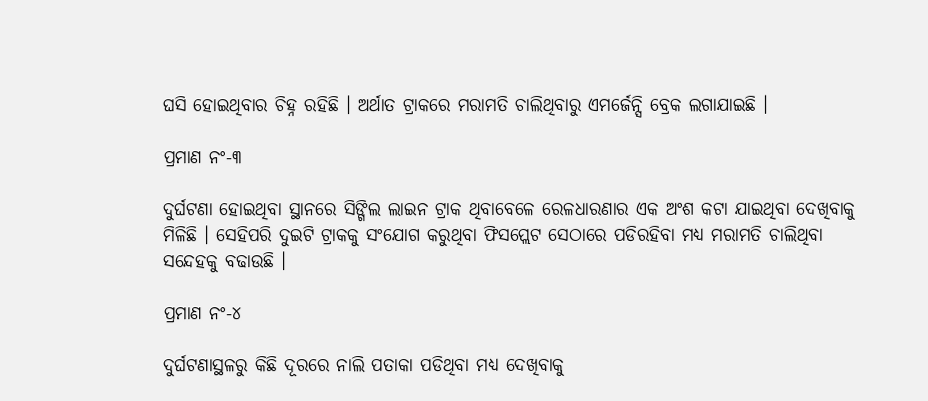ଘସି ହୋଇଥିବାର ଚିହ୍ନ ରହିଛି । ଅର୍ଥାତ ଟ୍ରାକରେ ମରାମତି ଚାଲିଥିବାରୁ ଏମର୍ଜେନ୍ସି ବ୍ରେକ ଲଗାଯାଇଛି ।

ପ୍ରମାଣ ନଂ-୩

ଦୁର୍ଘଟଣା ହୋଇଥିବା ସ୍ଥାନରେ ସିଙ୍ଗିଲ ଲାଇନ ଟ୍ରାକ ଥିବାବେଳେ ରେଳଧାରଣାର ଏକ ଅଂଶ କଟା ଯାଇଥିବା ଦେଖିବାକୁ ମିଳିଛି । ସେହିପରି ଦୁଇଟି ଟ୍ରାକକୁ ସଂଯୋଗ କରୁଥିବା ଫିସପ୍ଲେଟ ସେଠାରେ ପଡିରହିବା ମଧ୍ୟ ମରାମତି ଚାଲିଥିବା ସନ୍ଦେହକୁ ବଢାଉଛି ।

ପ୍ରମାଣ ନଂ-୪

ଦୁର୍ଘଟଣାସ୍ଥଳରୁ କିଛି ଦୂରରେ ନାଲି ପତାକା ପଡିଥିବା ମଧ୍ୟ ଦେଖିବାକୁ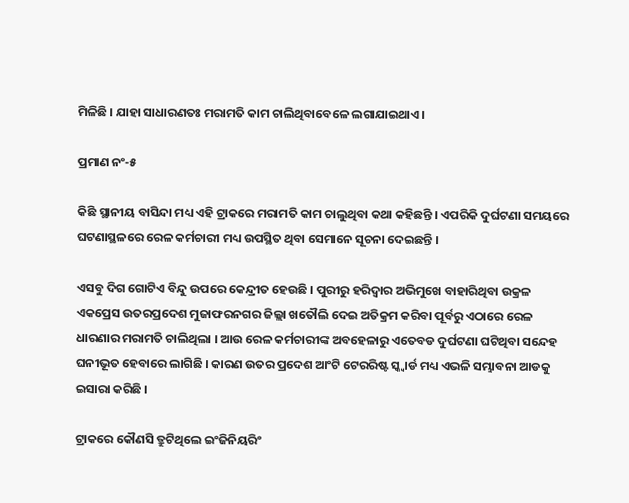ମିଳିଛି । ଯାହା ସାଧାରଣତଃ ମରାମତି କାମ ଚାଲିଥିବାବେଳେ ଲଗାଯାଇଥାଏ ।

ପ୍ରମାଣ ନଂ-୫

କିଛି ସ୍ଥାନୀୟ ବାସିନ୍ଦା ମଧ୍ୟ ଏହି ଟ୍ରାକରେ ମରାମତି କାମ ଚାଲୁଥିବା କଥା କହିଛନ୍ତି । ଏପରିକି ଦୁର୍ଘଟଣା ସମୟରେ ଘଟଣାସ୍ଥଳରେ ରେଳ କର୍ମଚାରୀ ମଧ୍ୟ ଉପସ୍ଥିତ ଥିବା ସେମାନେ ସୂଚନା ଦେଇଛନ୍ତି ।

ଏସବୁ ଦିଗ ଗୋଟିଏ ବିନ୍ଦୁ ଉପରେ କେନ୍ଦ୍ରୀତ ହେଉଛି । ପୁରୀରୁ ହରିଦ୍ୱାର ଅଭିମୁଖେ ବାହାରିଥିବା ଉକ୍ରଳ ଏକପ୍ରେସ ଉତରପ୍ରଦେଶ ମୁଜାଫରନଗର ଜିଲ୍ଲା ଖତୌଲି ଦେଇ ଅତିକ୍ରମ କରିବା ପୂର୍ବରୁ ଏଠାରେ ରେଳ ଧାରଣାର ମରାମତି ଚାଲିଥିଲା । ଆଉ ରେଳ କର୍ମଚାରୀଙ୍କ ଅବହେଳାରୁ ଏତେବଡ ଦୁର୍ଘଟଣା ଘଟିଥିବା ସନ୍ଦେହ ଘନୀଭୂତ ହେବାରେ ଲାଗିଛି । କାରଣ ଉତର ପ୍ରଦେଶ ଆଂଟି ଟେରରିଷ୍ଟ ସ୍କ୍ୱାର୍ଡ ମଧ୍ୟ ଏଭଳି ସମ୍ଭାବନା ଆଡକୁ ଇସାରା କରିଛି ।

ଟ୍ରାକରେ କୌଣସି ତ୍ରୁଟିଥିଲେ ଇଂଜିନିୟରିଂ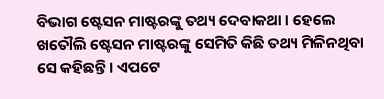ବିଭାଗ ଷ୍ଟେସନ ମାଷ୍ଟରଙ୍କୁ ତଥ୍ୟ ଦେବାକଥା । ହେଲେ ଖତୌଲି ଷ୍ଟେସନ ମାଷ୍ଟରଙ୍କୁ ସେମିତି କିଛି ତଥ୍ୟ ମିଳିନଥିବା ସେ କହିଛନ୍ତି । ଏପଟେ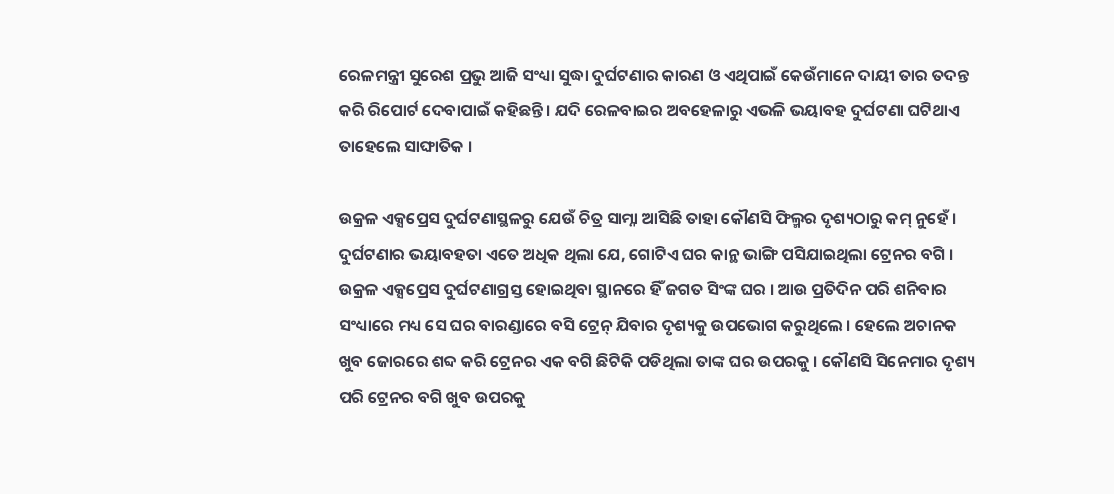ରେଳମନ୍ତ୍ରୀ ସୁରେଶ ପ୍ରଭୁ ଆଜି ସଂଧ୍ୟା ସୁଦ୍ଧା ଦୁର୍ଘଟଣାର କାରଣ ଓ ଏଥିପାଇଁ କେଉଁମାନେ ଦାୟୀ ତାର ତଦନ୍ତ କରି ରିପୋର୍ଟ ଦେବାପାଇଁ କହିଛନ୍ତି । ଯଦି ରେଳବାଇର ଅବହେଳାରୁ ଏଭଳି ଭୟାବହ ଦୁର୍ଘଟଣା ଘଟିଥାଏ ତାହେଲେ ସାଙ୍ଘାତିକ ।

ଉକ୍ରଳ ଏକ୍ସପ୍ରେସ ଦୁର୍ଘଟଣାସ୍ଥଳରୁ ଯେଉଁ ଚିତ୍ର ସାମ୍ନା ଆସିଛି ତାହା କୌଣସି ଫିଲ୍ମର ଦୃଶ୍ୟଠାରୁ କମ୍ ନୁହେଁ । ଦୁର୍ଘଟଣାର ଭୟାବହତା ଏତେ ଅଧିକ ଥିଲା ଯେ, ଗୋଟିଏ ଘର କାନ୍ଥ ଭାଙ୍ଗି ପସିଯାଇଥିଲା ଟ୍ରେନର ବଗି ।
ଉକ୍ରଳ ଏକ୍ସପ୍ରେସ ଦୁର୍ଘଟଣାଗ୍ରସ୍ତ ହୋଇଥିବା ସ୍ଥାନରେ ହିଁ ଜଗତ ସିଂଙ୍କ ଘର । ଆଉ ପ୍ରତିଦିନ ପରି ଶନିବାର ସଂଧ୍ୟାରେ ମଧ୍ୟ ସେ ଘର ବାରଣ୍ଡାରେ ବସି ଟ୍ରେନ୍ ଯିବାର ଦୃଶ୍ୟକୁ ଉପଭୋଗ କରୁଥିଲେ । ହେଲେ ଅଚାନକ ଖୁବ ଜୋରରେ ଶବ୍ଦ କରି ଟ୍ରେନର ଏକ ବଗି ଛିଟିକି ପଡିଥିଲା ତାଙ୍କ ଘର ଉପରକୁ । କୌଣସି ସିନେମାର ଦୃଶ୍ୟ ପରି ଟ୍ରେନର ବଗି ଖୁବ ଉପରକୁ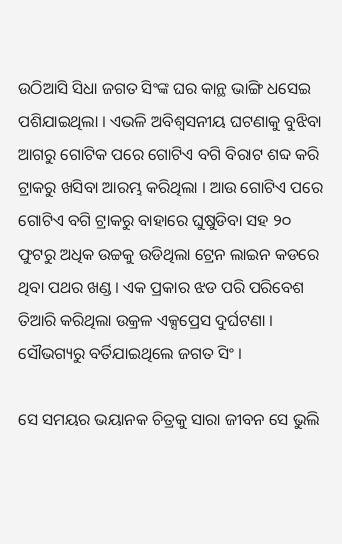ଉଠିଆସି ସିଧା ଜଗତ ସିଂଙ୍କ ଘର କାନ୍ଥ ଭାଙ୍ଗି ଧସେଇ ପଶିଯାଇଥିଲା । ଏଭଳି ଅବିଶ୍ୱସନୀୟ ଘଟଣାକୁ ବୁଝିବା ଆଗରୁ ଗୋଟିକ ପରେ ଗୋଟିଏ ବଗି ବିରାଟ ଶବ୍ଦ କରି ଟ୍ରାକରୁ ଖସିବା ଆରମ୍ଭ କରିଥିଲା । ଆଉ ଗୋଟିଏ ପରେ ଗୋଟିଏ ବଗି ଟ୍ରାକରୁ ବାହାରେ ଘୁଷୁଡିବା ସହ ୨୦ ଫୁଟରୁ ଅଧିକ ଉଚ୍ଚକୁ ଉଡିଥିଲା ଟ୍ରେନ ଲାଇନ କଡରେ ଥିବା ପଥର ଖଣ୍ଡ । ଏକ ପ୍ରକାର ଝଡ ପରି ପରିବେଶ ତିଆରି କରିଥିଲା ଉକ୍ରଳ ଏକ୍ସପ୍ରେସ ଦୁର୍ଘଟଣା । ସୌଭଗ୍ୟରୁ ବର୍ତିଯାଇଥିଲେ ଜଗତ ସିଂ ।

ସେ ସମୟର ଭୟାନକ ଚିତ୍ରକୁ ସାରା ଜୀବନ ସେ ଭୁଲି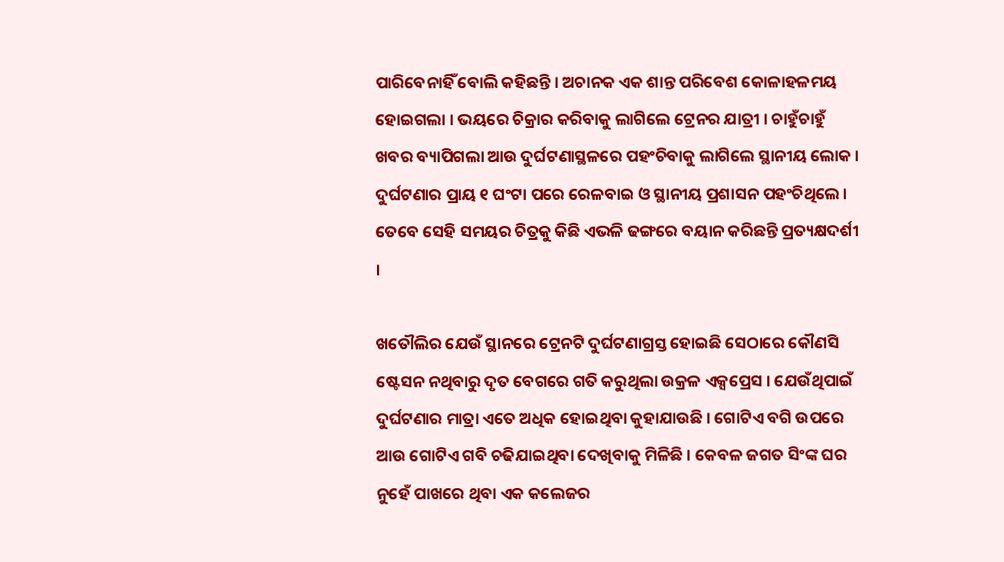ପାରିବେନାହିଁ ବୋଲି କହିଛନ୍ତି । ଅଚାନକ ଏକ ଶାନ୍ତ ପରିବେଶ କୋଳାହଳମୟ ହୋଇଗଲା । ଭୟରେ ଚିକ୍ରାର କରିବାକୁ ଲାଗିଲେ ଟ୍ରେନର ଯାତ୍ରୀ । ଚାହୁଁଚାହୁଁ ଖବର ବ୍ୟାପିଗଲା ଆଉ ଦୁର୍ଘଟଣାସ୍ଥଳରେ ପହଂଚିବାକୁ ଲାଗିଲେ ସ୍ଥାନୀୟ ଲୋକ । ଦୁର୍ଘଟଣାର ପ୍ରାୟ ୧ ଘଂଟା ପରେ ରେଳବାଇ ଓ ସ୍ଥାନୀୟ ପ୍ରଶାସନ ପହଂଚିଥିଲେ । ତେବେ ସେହି ସମୟର ଚିତ୍ରକୁ କିଛି ଏଭଳି ଢଙ୍ଗରେ ବୟାନ କରିଛନ୍ତି ପ୍ରତ୍ୟକ୍ଷଦର୍ଶୀ ।

ଖତୌଲିର ଯେଉଁ ସ୍ଥାନରେ ଟ୍ରେନଟି ଦୁର୍ଘଟଣାଗ୍ରସ୍ତ ହୋଇଛି ସେଠାରେ କୌଣସି ଷ୍ଟେସନ ନଥିବାରୁ ଦୃତ ବେଗରେ ଗତି କରୁଥିଲା ଉକ୍ରଳ ଏକ୍ସପ୍ରେସ । ଯେଉଁଥିପାଇଁ ଦୁର୍ଘଟଣାର ମାତ୍ରା ଏତେ ଅଧିକ ହୋଇଥିବା କୁହାଯାଉଛି । ଗୋଟିଏ ବଗି ଉପରେ ଆଉ ଗୋଟିଏ ଗବି ଚଢିଯାଇଥିବା ଦେଖିବାକୁ ମିଳିଛି । କେବଳ ଜଗତ ସିଂଙ୍କ ଘର ନୁହେଁ ପାଖରେ ଥିବା ଏକ କଲେଜର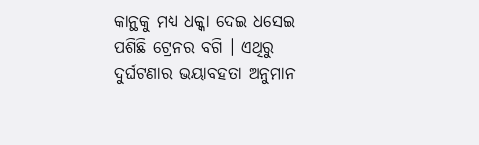କାନ୍ଥକୁ ମଧ୍ୟ ଧକ୍କା ଦେଇ ଧସେଇ ପଶିଛି ଟ୍ରେନର ବଗି । ଏଥିରୁ ଦୁର୍ଘଟଣାର ଭୟାବହତା ଅନୁମାନ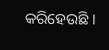କରିହେଉଛି ।